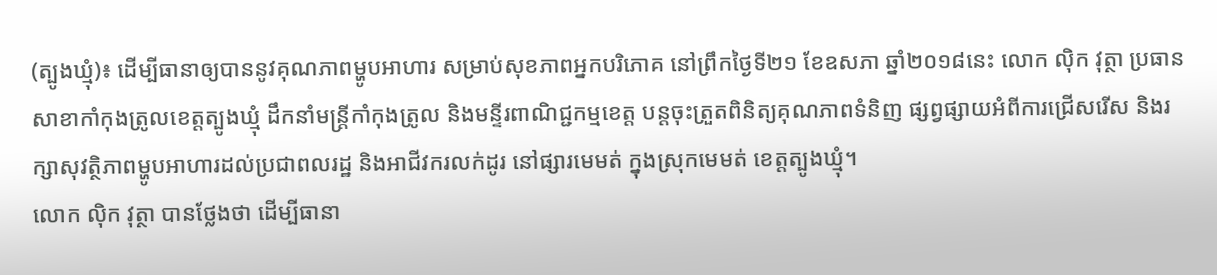(ត្បូងឃ្មុំ)៖ ដើម្បីធានាឲ្យបាននូវគុណភាពម្ហូបអាហារ សម្រាប់សុខភាពអ្នកបរិភោគ នៅព្រឹកថ្ងៃទី២១ ខែឧសភា ឆ្នាំ២០១៨នេះ លោក ល៉ិក វុត្ថា ប្រធានសាខាកាំកុងត្រូលខេត្តត្បូងឃ្មុំ ដឹកនាំមន្ត្រីកាំកុងត្រូល និងមន្ទីរពាណិជ្ជកម្មខេត្ត បន្តចុះត្រួតពិនិត្យគុណភាពទំនិញ ផ្សព្វផ្សាយអំពីការជ្រើសរើស និងរក្សាសុវត្ថិភាពម្ហូបអាហារដល់ប្រជាពលរដ្ឋ និងអាជីវករលក់ដូរ នៅផ្សារមេមត់ ក្នុងស្រុកមេមត់ ខេត្តត្បូងឃ្មុំ។
លោក ល៉ិក វុត្ថា បានថ្លែងថា ដើម្បីធានា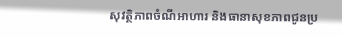សុវត្ថិភាពចំណីអាហារ និងធានាសុខភាពជូនប្រ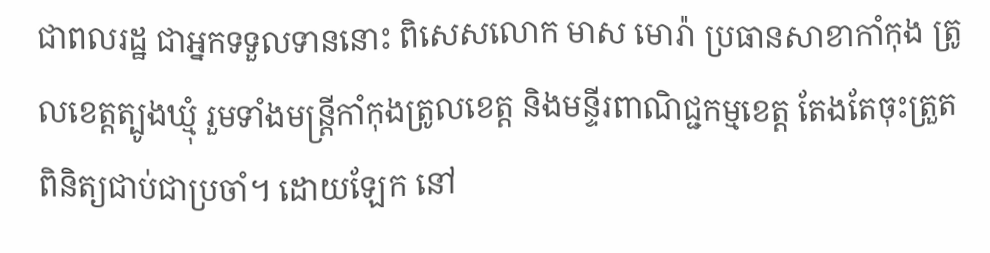ជាពលរដ្ឋ ជាអ្នកទទួលទាននោះ ពិសេសលោក មាស មោរ៉ា ប្រធានសាខាកាំកុង ត្រូលខេត្តត្បូងឃ្មុំ រួមទាំងមន្ត្រីកាំកុងត្រូលខេត្ត និងមន្ទីរពាណិជ្ជកម្មខេត្ត តែងតែចុះត្រួតពិនិត្យជាប់ជាប្រចាំ។ ដោយឡែក នៅ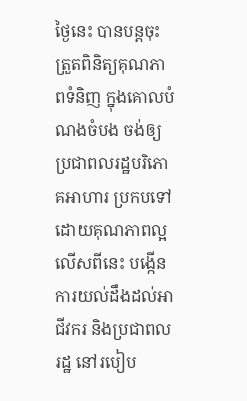ថ្ងៃនេះ បានបន្តចុះត្រួតពិនិត្យគុណភាពទំនិញ ក្នុងគោលបំណងចំបង ចង់ឲ្យប្រជាពលរដ្ឋបរិភោគអាហារ ប្រកបទៅដោយគុណភាពល្អ លើសពីនេះ បង្កើនការយល់ដឹងដល់អាជីវករ និងប្រជាពលរដ្ឋ នៅរបៀប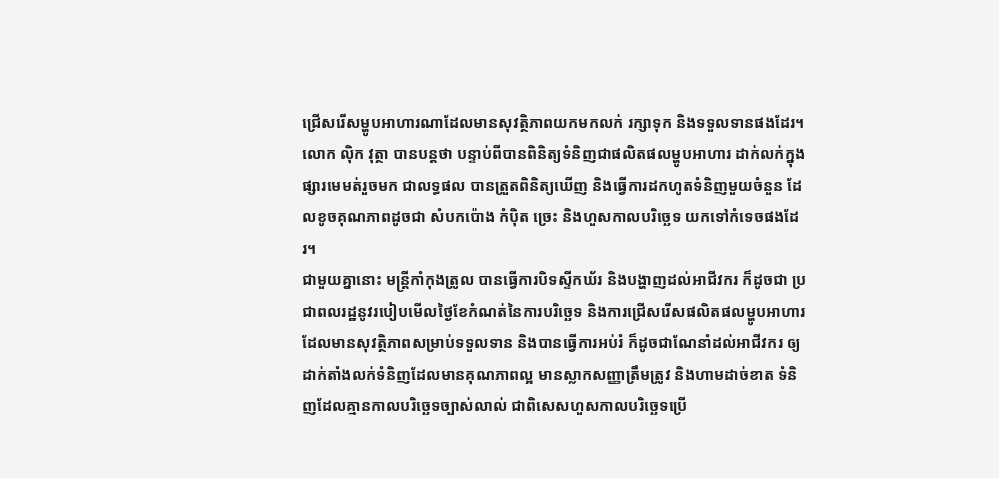ជ្រើសរើសម្ហូបអាហារណាដែលមានសុវត្ថិភាពយកមកលក់ រក្សាទុក និងទទួលទានផងដែរ។
លោក ល៉ិក វុត្ថា បានបន្តថា បន្ទាប់ពីបានពិនិត្យទំនិញជាផលិតផលម្ហូបអាហារ ដាក់លក់ក្នុងផ្សារមេមត់រួចមក ជាលទ្ធផល បានត្រួតពិនិត្យឃើញ និងធ្វើការដកហូតទំនិញមួយចំនួន ដែលខូចគុណភាពដូចជា សំបកប៉ោង កំប៉ិត ច្រេះ និងហួសកាលបរិច្ឆេទ យកទៅកំទេចផងដែរ។
ជាមួយគ្នានោះ មន្ត្រីកាំកុងត្រូល បានធ្វើការបិទស្ទីកឃ័រ និងបង្ហាញដល់អាជីវករ ក៏ដូចជា ប្រជាពលរដ្ឋនូវរបៀបមើលថ្ងៃខែកំណត់នៃការបរិច្ឆេទ និងការជ្រើសរើសផលិតផលម្ហូបអាហារ ដែលមានសុវត្ថិភាពសម្រាប់ទទួលទាន និងបានធ្វើការអប់រំ ក៏ដូចជាណែនាំដល់អាជីវករ ឲ្យដាក់តាំងលក់ទំនិញដែលមានគុណភាពល្អ មានស្លាកសញ្ញាត្រឹមត្រូវ និងហាមដាច់ខាត ទំនិញដែលគ្មានកាលបរិច្ឆេទច្បាស់លាល់ ជាពិសេសហួសកាលបរិច្ឆេទប្រើ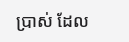ប្រាស់ ដែល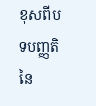ខុសពីបទបញ្ញតិនៃ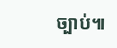ច្បាប់៕